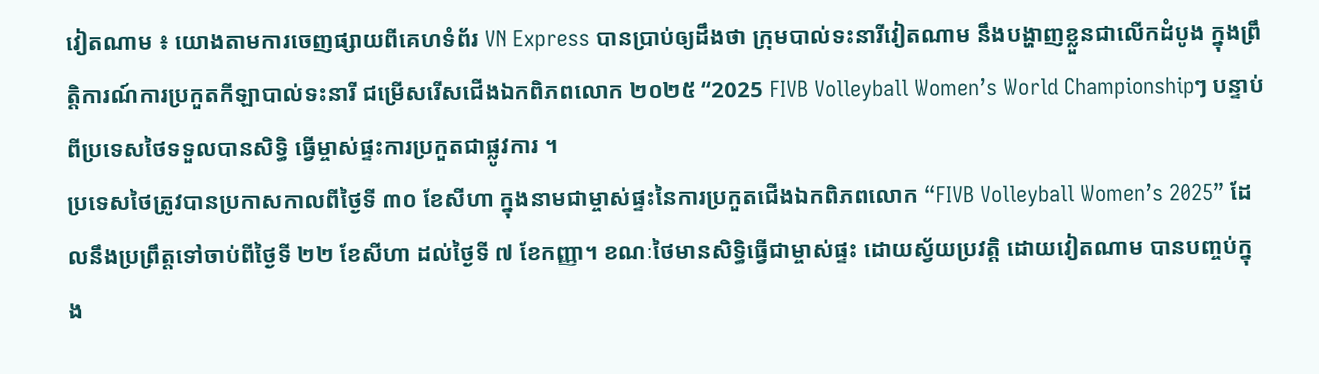វៀតណាម ៖ យោងតាមការចេញផ្សាយពីគេហទំព័រ VN Express បានប្រាប់ឲ្យដឹងថា ក្រុមបាល់ទះនារីវៀតណាម នឹងបង្ហាញខ្លួនជាលើកដំបូង ក្នុងព្រឹត្តិការណ៍ការប្រកួតកីឡាបាល់ទះនារី ជម្រើសរើសជើងឯកពិភពលោក ២០២៥ “2025 FIVB Volleyball Women’s World Championshipៗ បន្ទាប់ពីប្រទេសថៃទទួលបានសិទ្ធិ ធ្វើម្ចាស់ផ្ទះការប្រកួតជាផ្លូវការ ។
ប្រទេសថៃត្រូវបានប្រកាសកាលពីថ្ងៃទី ៣០ ខែសីហា ក្នុងនាមជាម្ចាស់ផ្ទះនៃការប្រកួតជើងឯកពិភពលោក “FIVB Volleyball Women’s 2025” ដែលនឹងប្រព្រឹត្តទៅចាប់ពីថ្ងៃទី ២២ ខែសីហា ដល់ថ្ងៃទី ៧ ខែកញ្ញា។ ខណៈថៃមានសិទ្ធិធ្វើជាម្ចាស់ផ្ទះ ដោយស្វ័យប្រវត្តិ ដោយវៀតណាម បានបញ្ចប់ក្នុង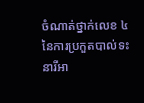ចំណាត់ថ្នាក់លេខ ៤ នៃការប្រកួតបាល់ទះនារីអា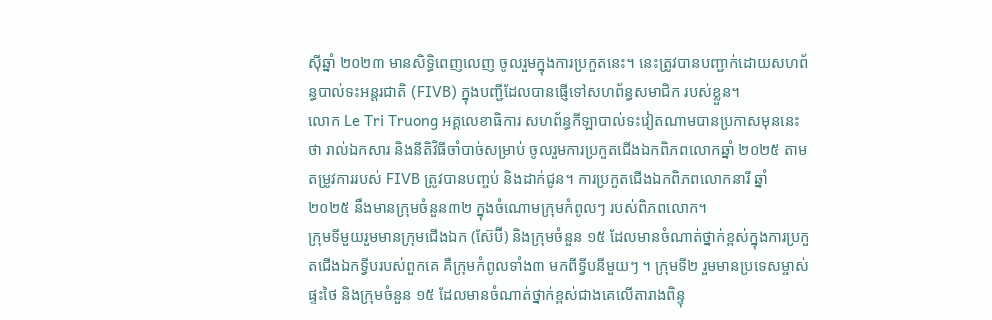ស៊ីឆ្នាំ ២០២៣ មានសិទ្ធិពេញលេញ ចូលរួមក្នុងការប្រកួតនេះ។ នេះត្រូវបានបញ្ជាក់ដោយសហព័ន្ធបាល់ទះអន្តរជាតិ (FIVB) ក្នុងបញ្ជីដែលបានផ្ញើទៅសហព័ន្ធសមាជិក របស់ខ្លួន។
លោក Le Tri Truong អគ្គលេខាធិការ សហព័ន្ធកីឡាបាល់ទះវៀតណាមបានប្រកាសមុននេះថា រាល់ឯកសារ និងនីតិវិធីចាំបាច់សម្រាប់ ចូលរួមការប្រកួតជើងឯកពិភពលោកឆ្នាំ ២០២៥ តាមតម្រូវការរបស់ FIVB ត្រូវបានបញ្ចប់ និងដាក់ជូន។ ការប្រកួតជើងឯកពិភពលោកនារី ឆ្នាំ ២០២៥ នឹងមានក្រុមចំនួន៣២ ក្នុងចំណោមក្រុមកំពូលៗ របស់ពិភពលោក។
ក្រុមទីមួយរួមមានក្រុមជើងឯក (ស៊ែប៊ី) និងក្រុមចំនួន ១៥ ដែលមានចំណាត់ថ្នាក់ខ្ពស់ក្នុងការប្រកួតជើងឯកទ្វីបរបស់ពួកគេ គឺក្រុមកំពូលទាំង៣ មកពីទ្វីបនីមួយៗ ។ ក្រុមទី២ រួមមានប្រទេសម្ចាស់ផ្ទះថៃ និងក្រុមចំនួន ១៥ ដែលមានចំណាត់ថ្នាក់ខ្ពស់ជាងគេលើតារាងពិន្ទុ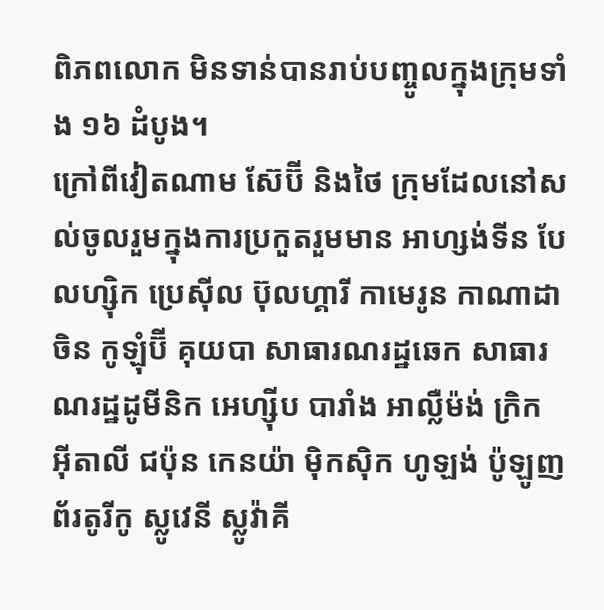ពិភពលោក មិនទាន់បានរាប់បញ្ចូលក្នុងក្រុមទាំង ១៦ ដំបូង។
ក្រៅពីវៀតណាម ស៊ែប៊ី និងថៃ ក្រុមដែលនៅសល់ចូលរួមក្នុងការប្រកួតរួមមាន អាហ្សង់ទីន បែលហ្ស៊ិក ប្រេស៊ីល ប៊ុលហ្គារី កាមេរូន កាណាដា ចិន កូឡុំប៊ី គុយបា សាធារណរដ្ឋឆេក សាធារណរដ្ឋដូមីនិក អេហ្ស៊ីប បារាំង អាល្លឺម៉ង់ ក្រិក អ៊ីតាលី ជប៉ុន កេនយ៉ា ម៉ិកស៊ិក ហូឡង់ ប៉ូឡូញ ព័រតូរីកូ ស្លូវេនី ស្លូវ៉ាគី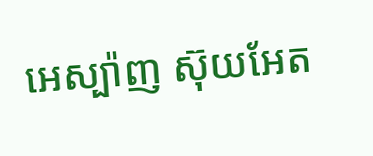អេស្ប៉ាញ ស៊ុយអែត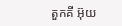តួកគី អ៊ុយ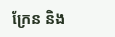ក្រែន និង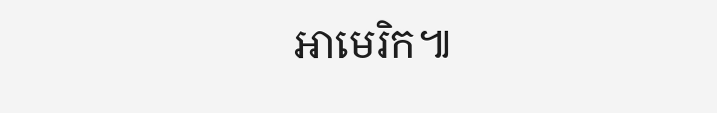អាមេរិក៕